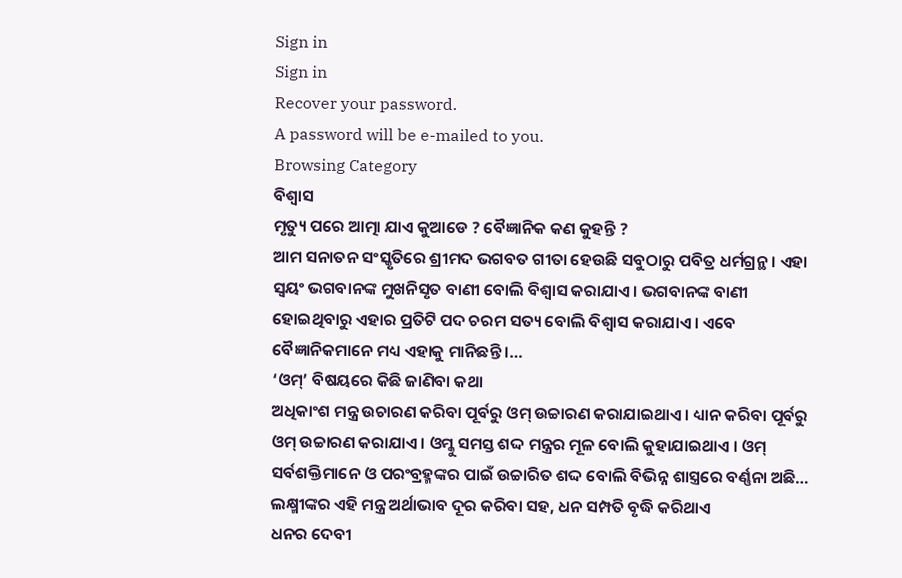Sign in
Sign in
Recover your password.
A password will be e-mailed to you.
Browsing Category
ବିଶ୍ୱାସ
ମୃତ୍ୟୁ ପରେ ଆତ୍ମା ଯାଏ କୁଆଡେ ? ବୈଜ୍ଞାନିକ କଣ କୁହନ୍ତି ?
ଆମ ସନାତନ ସଂସ୍କୃତିରେ ଶ୍ରୀମଦ ଭଗବତ ଗୀତା ହେଉଛି ସବୁଠାରୁ ପବିତ୍ର ଧର୍ମଗ୍ରନ୍ଥ । ଏହା ସ୍ୱୟଂ ଭଗବାନଙ୍କ ମୁଖନିସୃତ ବାଣୀ ବୋଲି ବିଶ୍ୱାସ କରାଯାଏ । ଭଗବାନଙ୍କ ବାଣୀ ହୋଇଥିବାରୁ ଏହାର ପ୍ରତିଟି ପଦ ଚରମ ସତ୍ୟ ବୋଲି ବିଶ୍ୱାସ କରାଯାଏ । ଏବେ ବୈଜ୍ଞାନିକମାନେ ମଧ୍ୟ ଏହାକୁ ମାନିଛନ୍ତି ।…
‘ଓମ୍’ ବିଷୟରେ କିଛି ଜାଣିବା କଥା
ଅଧିକାଂଶ ମନ୍ତ୍ର ଉଚାରଣ କରିବା ପୂର୍ବରୁ ଓମ୍ ଉଚ୍ଚାରଣ କରାଯାଇଥାଏ । ଧ୍ୟାନ କରିବା ପୂର୍ବରୁ ଓମ୍ ଉଚ୍ଚାରଣ କରାଯାଏ । ଓମ୍କୁ ସମସ୍ତ ଶଦ୍ଦ ମନ୍ତ୍ରର ମୂଳ ବୋଲି କୁହାଯାଇଥାଏ । ଓମ୍ ସର୍ବଶକ୍ତିମାନେ ଓ ପରଂବ୍ରହ୍ମଙ୍କର ପାଇଁ ଉଚ୍ଚାରିତ ଶଦ୍ଦ ବୋଲି ବିଭିନ୍ନ ଶାସ୍ତ୍ରରେ ବର୍ଣ୍ଣନା ଅଛି…
ଲକ୍ଷ୍ମୀଙ୍କର ଏହି ମନ୍ତ୍ର ଅର୍ଥାଭାବ ଦୂର କରିବା ସହ, ଧନ ସମ୍ପତି ବୃଦ୍ଧି କରିଥାଏ
ଧନର ଦେବୀ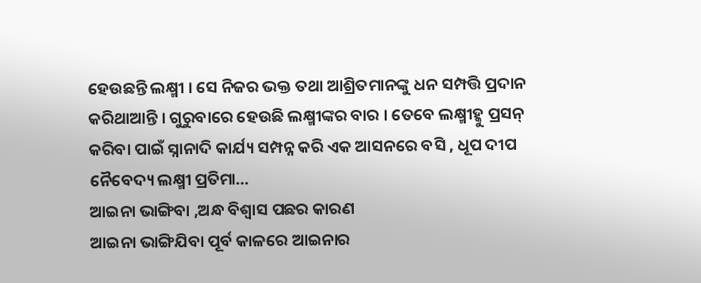ହେଉଛନ୍ତି ଲକ୍ଷ୍ମୀ । ସେ ନିଜର ଭକ୍ତ ତଥା ଆଶ୍ରିତମାନଙ୍କୁ ଧନ ସମ୍ପତ୍ତି ପ୍ରଦାନ କରିଥାଆନ୍ତି । ଗୁରୁବାରେ ହେଉଛି ଲକ୍ଷ୍ମୀଙ୍କର ବାର । ତେବେ ଲକ୍ଷ୍ମୀହ୍କୁ ପ୍ରସନ୍ କରିବା ପାଇଁ ସ୍ନାନାଦି କାର୍ଯ୍ୟ ସମ୍ପନ୍ନ କରି ଏକ ଆସନରେ ବସି , ଧୂପ ଦୀପ ନୈବେଦ୍ୟ ଲକ୍ଷ୍ମୀ ପ୍ରତିମା…
ଆଇନା ଭାଙ୍ଗିବା ,ଅନ୍ଧ ବିଶ୍ୱାସ ପଛର କାରଣ
ଆଇନା ଭାଙ୍ଗିଯିବା ପୂର୍ବ କାଳରେ ଆଇନାର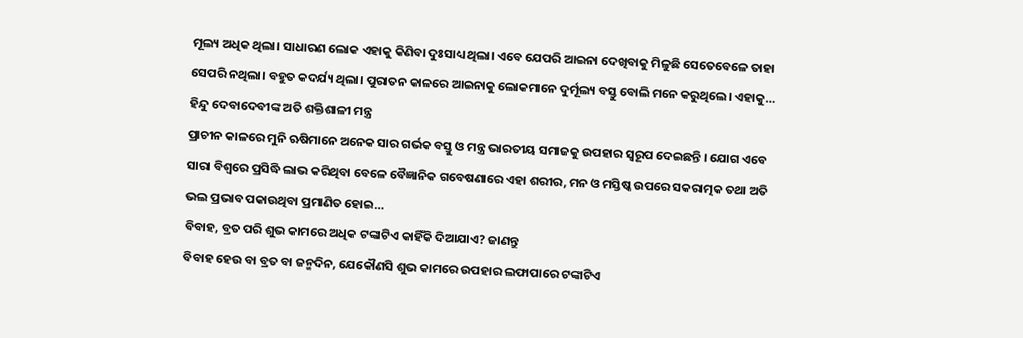ମୂଲ୍ୟ ଅଧିକ ଥିଲା। ସାଧାରଣ ଲୋକ ଏହାକୁ କିଣିବା ଦୁଃସାଧ୍ୟ ଥିଲା। ଏବେ ଯେପରି ଆଇନା ଦେଖିବାକୁ ମିଳୁଛି ସେତେବେଳେ ତାହା ସେପରି ନଥିଲା। ବହୁତ କଦର୍ଯ୍ୟ ଥିଲା। ପୁରାତନ କାଳରେ ଆଇନାକୁ ଲୋକମାନେ ଦୁର୍ମୂଲ୍ୟ ବସ୍ତୁ ବୋଲି ମନେ କରୁଥିଲେ। ଏହାକୁ…
ହିନ୍ଦୁ ଦେବାଦେବୀଙ୍କ ଅତି ଶକ୍ତିଶାଳୀ ମନ୍ତ୍ର
ପ୍ରାଚୀନ କାଳରେ ମୁନି ଋଷିମାନେ ଅନେକ ସାର ଗର୍ଭକ ବସ୍ତୁ ଓ ମନ୍ତ୍ର ଭାରତୀୟ ସମାଜକୁ ଉପହାର ସ୍ୱରୂପ ଦେଇଛନ୍ତି । ଯୋଗ ଏବେ ସାରା ବିଶ୍ୱରେ ପ୍ରସିଦ୍ଧି ଲାଭ କରିଥିବା ବେଳେ ବୈଜ୍ଞାନିକ ଗବେଷଣାରେ ଏହା ଶରୀର, ମନ ଓ ମସ୍ତିଷ୍କ ଉପରେ ସକରାତ୍ମକ ତଥା ଅତି ଭଲ ପ୍ରଭାବ ପକାଉଥିବା ପ୍ରମାଣିତ ହୋଇ…
ବିବାହ, ବ୍ରତ ପରି ଶୁଭ କାମରେ ଅଧିକ ଟଙ୍କାଟିଏ କାହିଁକି ଦିଆଯାଏ? ଜାଣନ୍ତୁ
ବିବାହ ହେଉ ବା ବ୍ରତ ବା ଜନ୍ମଦିନ, ଯେକୌଣସି ଶୁଭ କାମରେ ଉପହାର ଲଫାପାରେ ଟଙ୍କାଟିଏ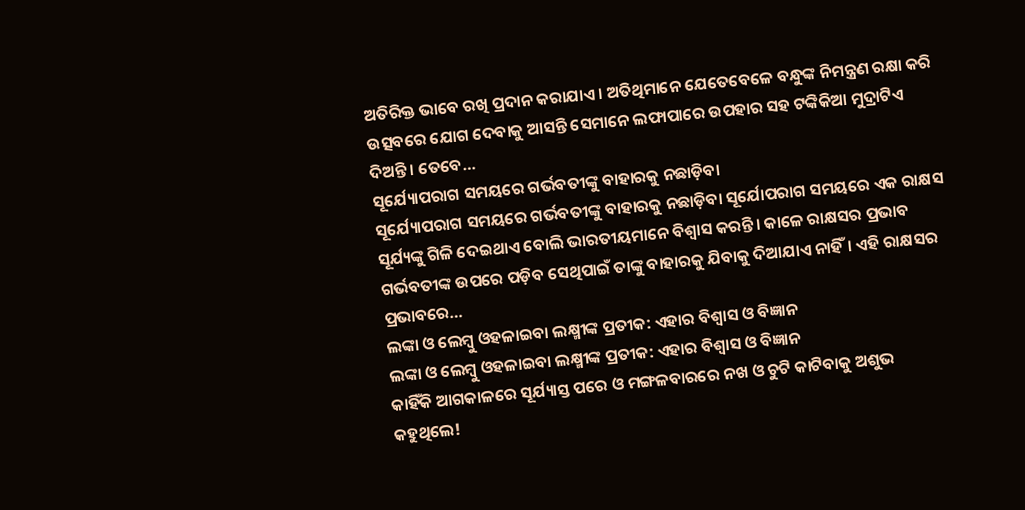ଅତିରିକ୍ତ ଭାବେ ରଖି ପ୍ରଦାନ କରାଯାଏ । ଅତିଥିମାନେ ଯେତେବେଳେ ବନ୍ଧୁଙ୍କ ନିମନ୍ତ୍ରଣ ରକ୍ଷା କରି ଉତ୍ସବରେ ଯୋଗ ଦେବାକୁ ଆସନ୍ତି ସେମାନେ ଲଫାପାରେ ଉପହାର ସହ ଟଙ୍କିକିଆ ମୁଦ୍ରାଟିଏ ଦିଅନ୍ତି । ତେବେ…
ସୂର୍ଯ୍ୟୋପରାଗ ସମୟରେ ଗର୍ଭବତୀଙ୍କୁ ବାହାରକୁ ନଛାଡ଼ିବା
ସୂର୍ଯ୍ୟୋପରାଗ ସମୟରେ ଗର୍ଭବତୀଙ୍କୁ ବାହାରକୁ ନଛାଡ଼ିବା ସୂର୍ଯୋପରାଗ ସମୟରେ ଏକ ରାକ୍ଷସ ସୂର୍ଯ୍ୟଙ୍କୁ ଗିଳି ଦେଇଥାଏ ବୋଲି ଭାରତୀୟମାନେ ବିଶ୍ୱାସ କରନ୍ତି। କାଳେ ରାକ୍ଷସର ପ୍ରଭାବ ଗର୍ଭବତୀଙ୍କ ଉପରେ ପଡ଼ିବ ସେଥିପାଇଁ ତାଙ୍କୁ ବାହାରକୁ ଯିବାକୁ ଦିଆଯାଏ ନାହିଁ। ଏହି ରାକ୍ଷସର ପ୍ରଭାବରେ…
ଲଙ୍କା ଓ ଲେମ୍ବୁ ଓହଳାଇବା ଲକ୍ଷ୍ମୀଙ୍କ ପ୍ରତୀକ: ଏହାର ବିଶ୍ୱାସ ଓ ବିଜ୍ଞାନ
ଲଙ୍କା ଓ ଲେମ୍ବୁ ଓହଳାଇବା ଲକ୍ଷ୍ମୀଙ୍କ ପ୍ରତୀକ: ଏହାର ବିଶ୍ୱାସ ଓ ବିଜ୍ଞାନ
କାହିଁକି ଆଗକାଳରେ ସୂର୍ଯ୍ୟାସ୍ତ ପରେ ଓ ମଙ୍ଗଳବାରରେ ନଖ ଓ ଚୁଟି କାଟିବାକୁ ଅଶୁଭ କହୁଥିଲେ!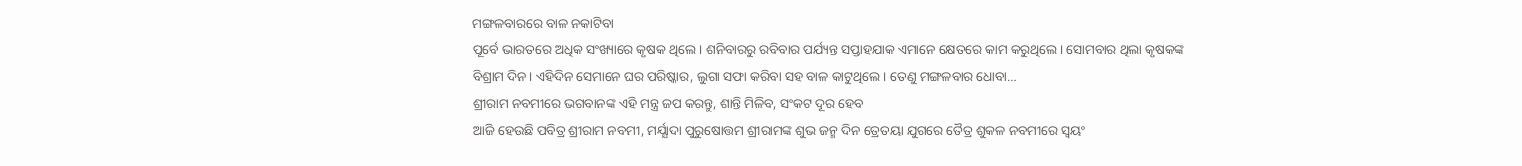ମଙ୍ଗଳବାରରେ ବାଳ ନକାଟିବା
ପୂର୍ବେ ଭାରତରେ ଅଧିକ ସଂଖ୍ୟାରେ କୃଷକ ଥିଲେ। ଶନିବାରରୁ ରବିବାର ପର୍ଯ୍ୟନ୍ତ ସପ୍ତାହଯାକ ଏମାନେ କ୍ଷେତରେ କାମ କରୁଥିଲେ। ସୋମବାର ଥିଲା କୃଷକଙ୍କ ବିଶ୍ରାମ ଦିନ। ଏହିଦିନ ସେମାନେ ଘର ପରିଷ୍କାର, ଲୁଗା ସଫା କରିବା ସହ ବାଳ କାଟୁଥିଲେ। ତେଣୁ ମଙ୍ଗଳବାର ଧୋବା…
ଶ୍ରୀରାମ ନବମୀରେ ଭଗବାନଙ୍କ ଏହି ମନ୍ତ୍ର ଜପ କରନ୍ତୁ, ଶାନ୍ତି ମିଳିବ, ସଂକଟ ଦୂର ହେବ
ଆଜି ହେଉଛି ପବିତ୍ର ଶ୍ରୀରାମ ନବମୀ, ମର୍ଯ୍ଯାଦା ପୁରୁଷୋତ୍ତମ ଶ୍ରୀରାମଙ୍କ ଶୁଭ ଜନ୍ମ ଦିନ ତ୍ରେତୟା ଯୁଗରେ ତୈତ୍ର ଶୁକଳ ନବମୀରେ ସ୍ବୟଂ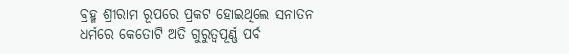ବ୍ରହ୍ମ ଶ୍ରୀରାମ ରୂପରେ ପ୍ରକଟ ହୋଇଥିଲେ ସନାତନ ଧର୍ମରେ କେତୋଟି ଅତି ଗୁରୁତ୍ବପୂର୍ଣ୍ଣ ପର୍ବ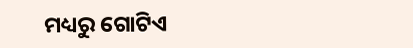ମଧ୍ୟରୁ ଗୋଟିଏ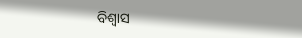ବିଶ୍ବାସ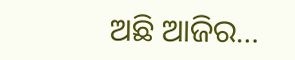ଅଛି ଆଜିର…